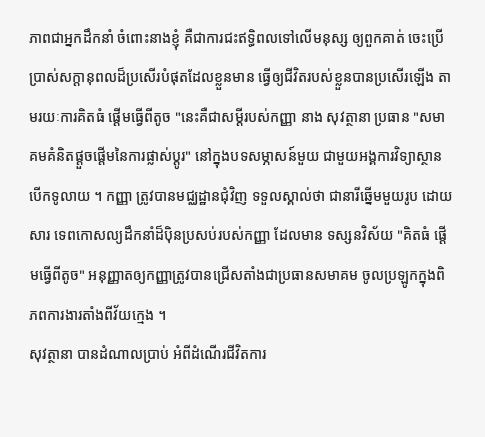ភាពជាអ្នកដឹកនាំ ចំពោះនាងខ្ញុំ គឺជាការជះឥទ្ធិពលទៅលើមនុស្ស ឲ្យពួកគាត់ ចេះប្រើប្រាស់សក្ដានុពលដ៏ប្រសើរបំផុតដែលខ្លួនមាន ធ្វើឲ្យជីវិតរបស់ខ្លួនបានប្រសើរឡើង តាមរយៈការគិតធំ ផ្ដើមធ្វើពីតូច "នេះគឺជាសម្ដីរបស់កញ្ញា នាង សុវត្ថានា ប្រធាន "សមាគមគំនិតផ្ដួចផ្ដើមនៃការផ្លាស់ប្ដូរ" នៅក្នុងបទសម្ភាសន៍មួយ ជាមួយអង្គការវិទ្យាស្ថានបើកទូលាយ ។ កញ្ញា ត្រូវបានមជ្ឈដ្ឋានជុំវិញ ទទួលស្គាល់ថា ជានារីឆ្នើមមួយរូប ដោយសារ ទេពកោសល្យដឹកនាំដ៏ប៉ិនប្រសប់របស់កញ្ញា ដែលមាន ទស្សនវិស័យ "គិតធំ ផ្ដើមធ្វើពីតូច" អនុញ្ញាតឲ្យកញ្ញាត្រូវបានជ្រើសតាំងជាប្រធានសមាគម ចូលប្រឡូកក្នុងពិភពការងារតាំងពីវ័យក្មេង ។
សុវត្ថានា បានដំណាលប្រាប់ អំពីដំណើរជីវិតការ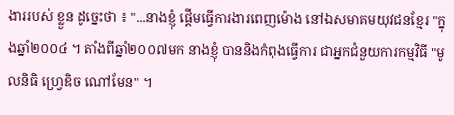ងាររបស់ ខ្លួន ដូច្នេះថា ៖ "...នាងខ្ញុំ ផ្ដើមធ្វើការងារពេញម៉ោង នៅឯសមាគមយុវជនខ្មែរ "ក្នុងឆ្នាំ២០០៤ ។ តាំងពីឆ្នាំ២០០៧មក នាងខ្ញុំ បាននិងកំពុងធ្វើការ ជាអ្នកជំនួយការកម្មវិធី "មូលនិធិ ហ្វ្រេឌិច ណៅមែន" ។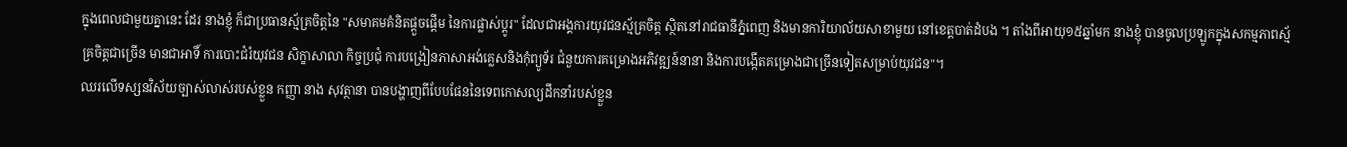ក្នុងពេលជាមួយគ្នានេះ ដែរ នាងខ្ញុំ ក៏ជាប្រធានស្ម័គ្រចិត្តនៃ "សមាគមគំនិតផ្ដួចផ្ដើម នៃការផ្លាស់ប្ដូរ" ដែលជាអង្គការយុវជនស្ម័គ្រចិត្ត ស្ថិតនៅរាជធានីភ្នំពេញ និងមានការិយាល័យសាខាមួយ នៅខេត្តបាត់ដំបង ។ តាំងពីអាយុ១៥ឆ្នាំមក នាងខ្ញុំ បានចូលប្រឡូកក្នុងសកម្មភាពស្ម័គ្រចិត្តជាច្រើន មានជាអាទិ៍ ការបោះជំរំយុវជន សិក្ខាសាលា កិច្ចប្រជុំ ការបង្រៀនភាសាអង់គ្លេសនិងកុំព្យូទ័រ ជំនួយការគម្រោងអភិវឌ្ឍន៍នានា និងការបង្កើតគម្រោងជាច្រើនទៀតសម្រាប់យុវជន"។
ឈរលើទស្សនវិស័យច្បាស់លាស់របស់ខ្លួន កញ្ញា នាង សុវត្ថានា បានបង្ហាញពីបែបផែននៃទេពកោសល្យដឹកនាំរបស់ខ្លួន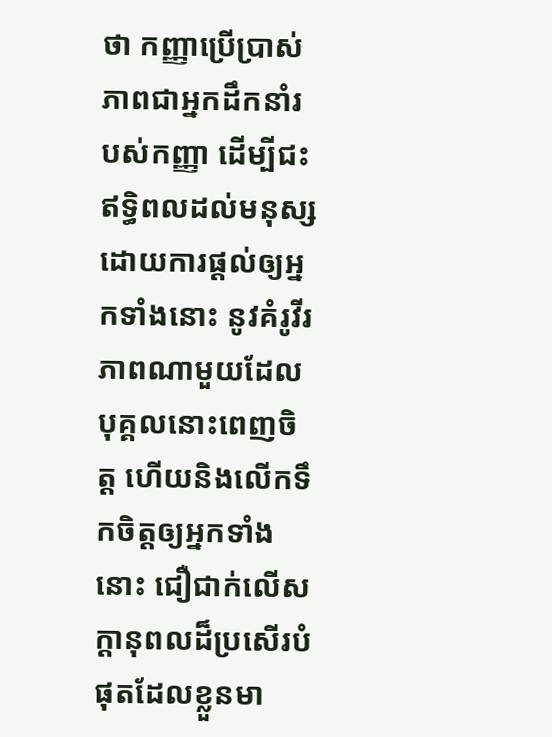ថា កញ្ញាប្រើប្រាស់ភាពជាអ្នកដឹកនាំរបស់កញ្ញា ដើម្បីជះឥទ្ធិពលដល់មនុស្ស ដោយការផ្ដល់ឲ្យអ្នកទាំងនោះ នូវគំរូវីរភាពណាមួយដែលបុគ្គលនោះពេញចិត្ត ហើយនិងលើកទឹកចិត្តឲ្យអ្នកទាំងនោះ ជឿជាក់លើសក្ដានុពលដ៏ប្រសើរបំផុតដែលខ្លួនមា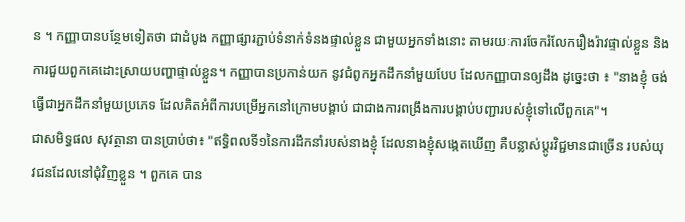ន ។ កញ្ញាបានបន្ថែមទៀតថា ជាដំបូង កញ្ញាផ្សារភ្ជាប់ទំនាក់ទំនងផ្ទាល់ខ្លួន ជាមួយអ្នកទាំងនោះ តាមរយៈការចែករំលែករឿងរ៉ាវផ្ទាល់ខ្លួន និងការជួយពួកគេដោះស្រាយបញ្ហាផ្ទាល់ខ្លួន។ កញ្ញាបានប្រកាន់យក នូវជំពូកអ្នកដឹកនាំមួយបែប ដែលកញ្ញាបានឲ្យដឹង ដូច្នេះថា ៖ "នាងខ្ញុំ ចង់ធ្វើជាអ្នកដឹកនាំមួយប្រភេទ ដែលគិតអំពីការបម្រើអ្នកនៅក្រោមបង្គាប់ ជាជាងការពង្រឹងការបង្គាប់បញ្ជារបស់ខ្ញុំទៅលើពួកគេ"។
ជាសមិទ្ធផល សុវត្ថានា បានប្រាប់ថា៖ "ឥទ្ធិពលទី១នៃការដឹកនាំរបស់នាងខ្ញុំ ដែលនាងខ្ញុំសង្កេតឃើញ គឺបន្លាស់ប្ដូរវិជ្ជមានជាច្រើន របស់យុវជនដែលនៅជុំវិញខ្លួន ។ ពួកគេ បាន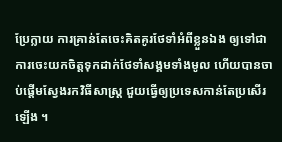ប្រែក្លាយ ការគ្រាន់តែចេះគិតគូរថែទាំអំពីខ្លួនឯង ឲ្យទៅជាការចេះយកចិត្តទុកដាក់ថែទាំសង្គមទាំងមូល ហើយបានចាប់ផ្ដើមស្វែងរកវិធីសាស្ត្រ ជួយធ្វើឲ្យប្រទេសកាន់តែប្រសើរឡើង ។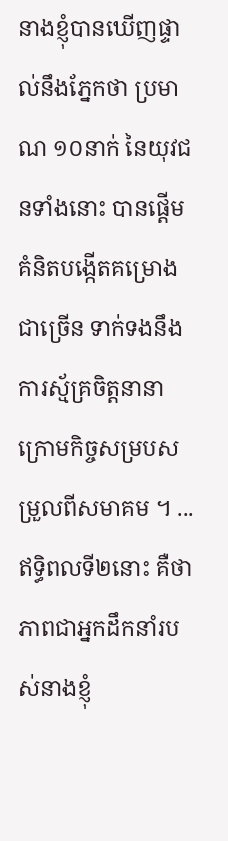នាងខ្ញុំបានឃើញផ្ទាល់នឹងភ្នែកថា ប្រមាណ ១០នាក់ នៃយុវជនទាំងនោះ បានផ្ដើមគំនិតបង្កើតគម្រោងជាច្រើន ទាក់ទងនឹងការស្ម័គ្រចិត្តនានា ក្រោមកិច្ចសម្របសម្រួលពីសមាគម ។ ...ឥទ្ធិពលទី២នោះ គឺថា ភាពជាអ្នកដឹកនាំរបស់នាងខ្ញុំ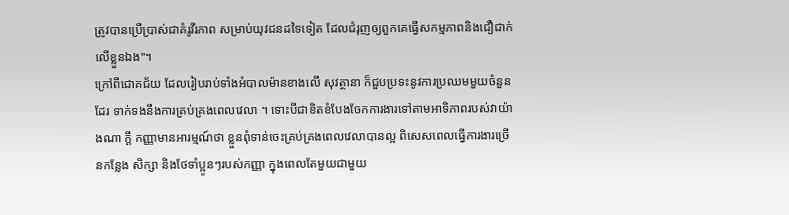ត្រូវបានប្រើប្រាស់ជាគំរូវីរភាព សម្រាប់យុវជនដទៃទៀត ដែលជំរុញឲ្យពួកគេធ្វើសកម្មភាពនិងជឿជាក់លើខ្លួនឯង"។
ក្រៅពីជោគជ័យ ដែលរៀបរាប់ទាំងអំបាលម៉ានខាងលើ សុវត្ថានា ក៏ជួបប្រទះនូវការប្រឈមមួយចំនួនដែរ ទាក់ទងនឹងការគ្រប់គ្រងពេលវេលា ។ ទោះបីជាខិតខំបែងចែកការងារទៅតាមអាទិភាពរបស់វាយ៉ាងណា ក្ដី កញ្ញាមានអារម្មណ៍ថា ខ្លួនពុំទាន់ចេះគ្រប់គ្រងពេលវេលាបានល្អ ពិសេសពេលធ្វើការងារច្រើនកន្លែង សិក្សា និងថែទាំប្អូនៗរបស់កញ្ញា ក្នុងពេលតែមួយជាមួយ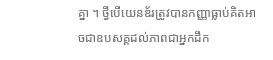គ្នា ។ ថ្វីបើយេនឌ័រត្រូវបានកញ្ញាធ្លាប់គិតអាចជាឧបសគ្គដល់ភាពជាអ្នកដឹក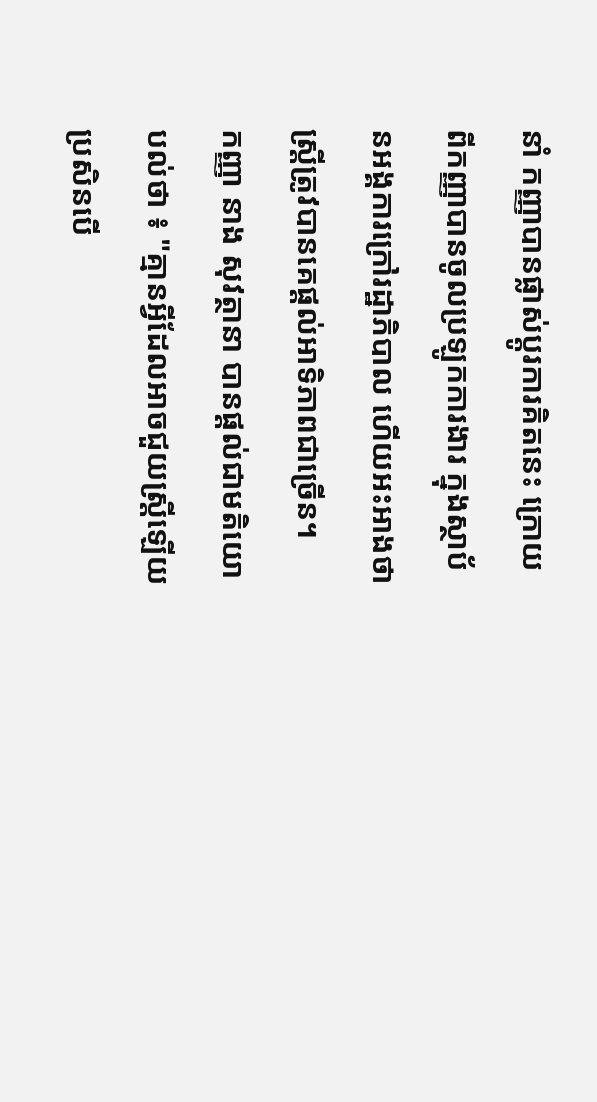នាំ កញ្ញាបានផ្លាស់ប្ដូរការគិតនេះ ក្រោយពីកញ្ញាបានចូលប្រឡូកការងារ ក្នុងស្ថាប័នអង្គការក្រៅរដ្ឋាភិបាល ហើយអះអាងថា ស្ត្រីត្រូវបានគេផ្ដល់អាទិភាពជាច្រើន។
កញ្ញា នាង សុវត្ថានា បានផ្ដល់ជាមតិយោបល់ថា ៖ "គ្មានអ្វីដែលអាចជួយស្ត្រីឡើយ ប្រសិនបើ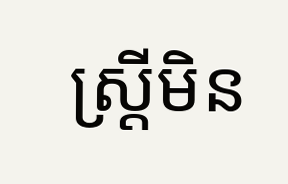ស្ត្រីមិន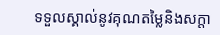ទទួលស្គាល់នូវគុណតម្លៃនិងសក្ដា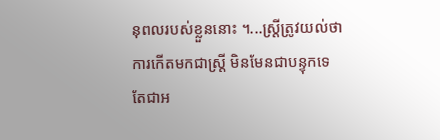នុពលរបស់ខ្លួននោះ ។...ស្ត្រីត្រូវយល់ថា ការកើតមកជាស្ត្រី មិនមែនជាបន្ទុកទេ តែជាអ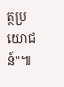ត្ថប្រយោជន៍"៕